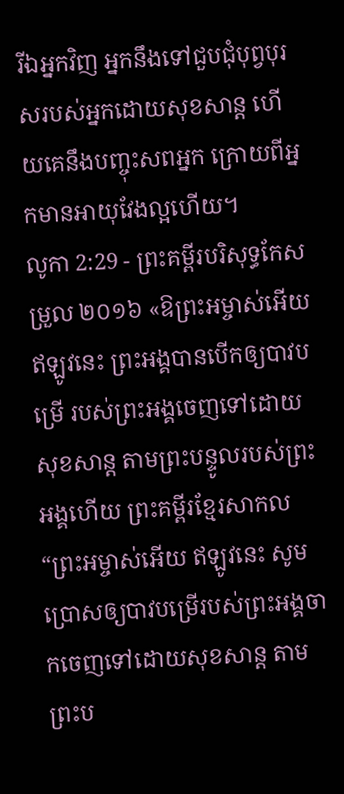រីឯអ្នកវិញ អ្នកនឹងទៅជួបជុំបុព្វបុរសរបស់អ្នកដោយសុខសាន្ត ហើយគេនឹងបញ្ចុះសពអ្នក ក្រោយពីអ្នកមានអាយុវែងល្អហើយ។
លូកា 2:29 - ព្រះគម្ពីរបរិសុទ្ធកែសម្រួល ២០១៦ «ឱព្រះអម្ចាស់អើយ ឥឡូវនេះ ព្រះអង្គបានបើកឲ្យបាវបម្រើ របស់ព្រះអង្គចេញទៅដោយសុខសាន្ត តាមព្រះបន្ទូលរបស់ព្រះអង្គហើយ ព្រះគម្ពីរខ្មែរសាកល “ព្រះអម្ចាស់អើយ ឥឡូវនេះ សូមប្រោសឲ្យបាវបម្រើរបស់ព្រះអង្គចាកចេញទៅដោយសុខសាន្ត តាមព្រះប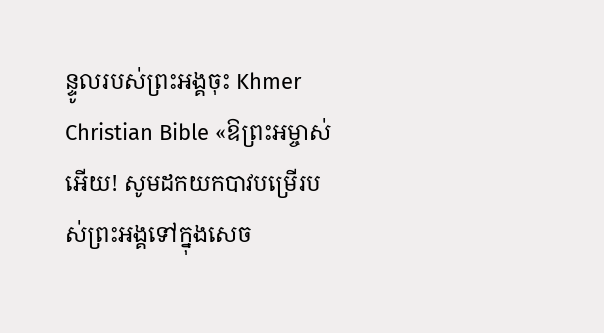ន្ទូលរបស់ព្រះអង្គចុះ Khmer Christian Bible «ឱព្រះអម្ចាស់អើយ! សូមដកយកបាវបម្រើរបស់ព្រះអង្គទៅក្នុងសេច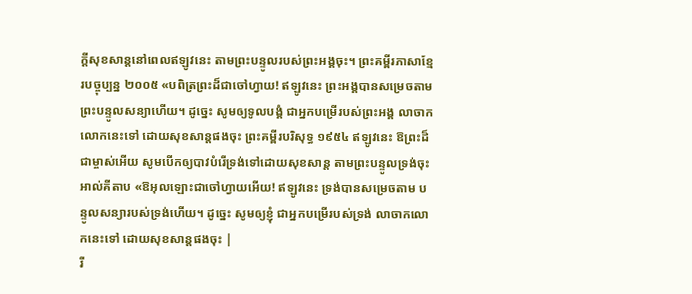ក្ដីសុខសាន្ដនៅពេលឥឡូវនេះ តាមព្រះបន្ទូលរបស់ព្រះអង្គចុះ។ ព្រះគម្ពីរភាសាខ្មែរបច្ចុប្បន្ន ២០០៥ «បពិត្រព្រះដ៏ជាចៅហ្វាយ! ឥឡូវនេះ ព្រះអង្គបានសម្រេចតាម ព្រះបន្ទូលសន្យាហើយ។ ដូច្នេះ សូមឲ្យទូលបង្គំ ជាអ្នកបម្រើរបស់ព្រះអង្គ លាចាកលោកនេះទៅ ដោយសុខសាន្តផងចុះ ព្រះគម្ពីរបរិសុទ្ធ ១៩៥៤ ឥឡូវនេះ ឱព្រះដ៏ជាម្ចាស់អើយ សូមបើកឲ្យបាវបំរើទ្រង់ទៅដោយសុខសាន្ត តាមព្រះបន្ទូលទ្រង់ចុះ អាល់គីតាប «ឱអុលឡោះជាចៅហ្វាយអើយ! ឥឡូវនេះ ទ្រង់បានសម្រេចតាម បន្ទូលសន្យារបស់ទ្រង់ហើយ។ ដូច្នេះ សូមឲ្យខ្ញុំ ជាអ្នកបម្រើរបស់ទ្រង់ លាចាកលោកនេះទៅ ដោយសុខសាន្ដផងចុះ |
រី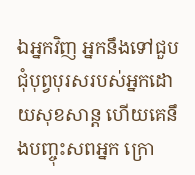ឯអ្នកវិញ អ្នកនឹងទៅជួបជុំបុព្វបុរសរបស់អ្នកដោយសុខសាន្ត ហើយគេនឹងបញ្ចុះសពអ្នក ក្រោ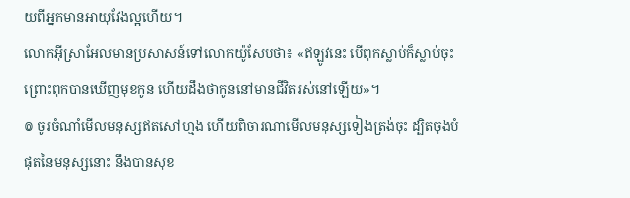យពីអ្នកមានអាយុវែងល្អហើយ។
លោកអ៊ីស្រាអែលមានប្រសាសន៍ទៅលោកយ៉ូសែបថា៖ «ឥឡូវនេះ បើពុកស្លាប់ក៏ស្លាប់ចុះ ព្រោះពុកបានឃើញមុខកូន ហើយដឹងថាកូននៅមានជីវិតរស់នៅឡើយ»។
៙ ចូរចំណាំមើលមនុស្សឥតសៅហ្មង ហើយពិចារណាមើលមនុស្សទៀងត្រង់ចុះ ដ្បិតចុងបំផុតនៃមនុស្សនោះ នឹងបានសុខ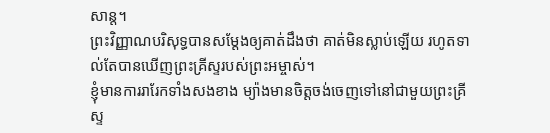សាន្ត។
ព្រះវិញ្ញាណបរិសុទ្ធបានសម្តែងឲ្យគាត់ដឹងថា គាត់មិនស្លាប់ឡើយ រហូតទាល់តែបានឃើញព្រះគ្រីស្ទរបស់ព្រះអម្ចាស់។
ខ្ញុំមានការរារែកទាំងសងខាង ម្យ៉ាងមានចិត្តចង់ចេញទៅនៅជាមួយព្រះគ្រីស្ទ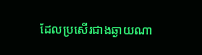ដែលប្រសើរជាងឆ្ងាយណា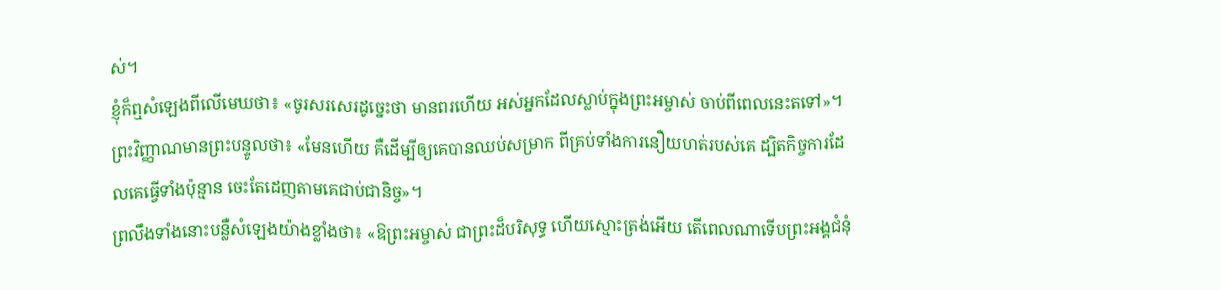ស់។
ខ្ញុំក៏ឮសំឡេងពីលើមេឃថា៖ «ចូរសរសេរដូច្នេះថា មានពរហើយ អស់អ្នកដែលស្លាប់ក្នុងព្រះអម្ចាស់ ចាប់ពីពេលនេះតទៅ»។ ព្រះវិញ្ញាណមានព្រះបន្ទូលថា៖ «មែនហើយ គឺដើម្បីឲ្យគេបានឈប់សម្រាក ពីគ្រប់ទាំងការនឿយហត់របស់គេ ដ្បិតកិច្ចការដែលគេធ្វើទាំងប៉ុន្មាន ចេះតែដេញតាមគេជាប់ជានិច្ច»។
ព្រលឹងទាំងនោះបន្លឺសំឡេងយ៉ាងខ្លាំងថា៖ «ឱព្រះអម្ចាស់ ជាព្រះដ៏បរិសុទ្ធ ហើយស្មោះត្រង់អើយ តើពេលណាទើបព្រះអង្គជំនុំ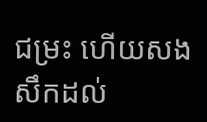ជម្រះ ហើយសងសឹកដល់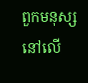ពួកមនុស្សនៅលើ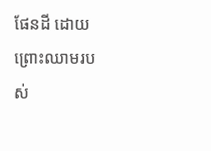ផែនដី ដោយព្រោះឈាមរបស់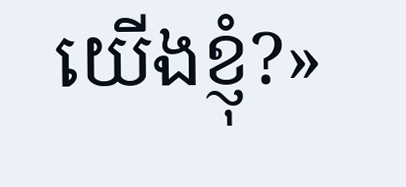យើងខ្ញុំ?»